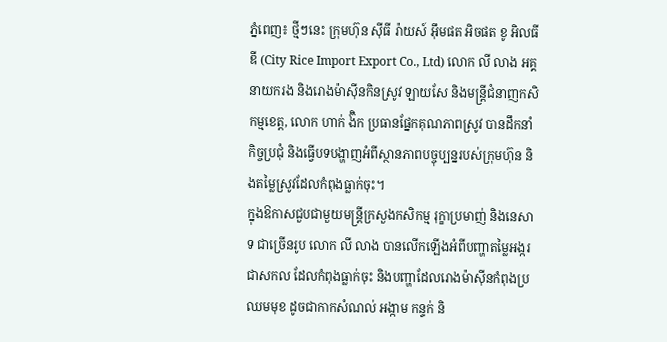ភ្នំពេញ៖ ថ្មីៗនេះ ក្រុមហ៊ុន ស៊ីធី រ៉ាយស៍ អ៊ឹមផត អិចផត ខូ អិលធីឌី (City Rice Import Export Co., Ltd) លោក លី លាង អគ្គនាយករង និងរោងម៉ាស៊ីនកិនស្រូវ ឡាយសែ និងមន្រ្តីជំនាញកសិកម្មខេត្ត, លោក ហាក់ ង៊ិក ប្រធានផ្នែកគុណភាពស្រូវ បានដឹកនាំកិច្ចប្រជុំ និងធ្វើបទបង្ហាញអំពីស្ថានភាពបច្ចុប្បន្នរបស់ក្រុមហ៊ុន និងតម្លៃស្រូវដែលកំពុងធ្លាក់ចុះ។
ក្នុងឱកាសជួបជាមួយមន្ត្រីក្រសួងកសិកម្ម រុក្ខាប្រមាញ់ និងនេសាទ ជាច្រើនរូប លោក លី លាង បានលើកឡើងអំពីបញ្ហាតម្លៃអង្ករជាសកល ដែលកំពុងធ្លាក់ចុះ និងបញ្ហាដែលរោងម៉ាស៊ីនកំពុងប្រឈមមុខ ដូចជាកាកសំណល់ អង្កាម កន្ទក់ និ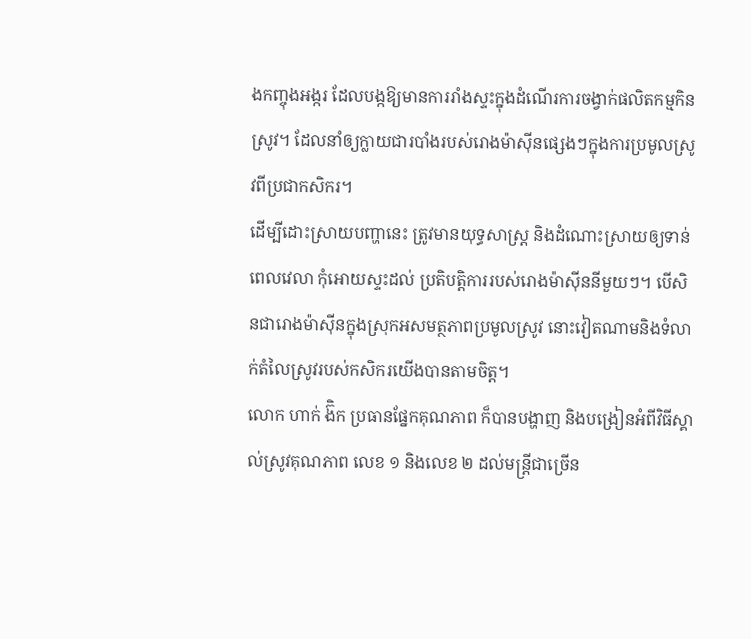ងកញ្ចុងអង្ករ ដែលបង្កឱ្យមានការរាំងស្ទះក្នុងដំណើរការចង្វាក់ផលិតកម្មកិនស្រូវ។ ដែលនាំឲ្យក្លាយជារបាំងរបស់រោងម៉ាស៊ីនផ្សេងៗក្នុងការប្រមូលស្រូវពីប្រជាកសិករ។
ដើម្បីដោះស្រាយបញ្ហានេះ ត្រូវមានយុទ្ធសាស្រ្ត និងដំណោះស្រាយឲ្យទាន់ពេលវេលា កុំអោយស្ទះដល់ ប្រតិបត្តិការរបស់រោងម៉ាស៊ីននីមួយៗ។ បើសិនជារោងម៉ាស៊ីនក្នុងស្រុកអសមត្ថភាពប្រមូលស្រូវ នោះវៀតណាមនិងទំលាក់តំលៃស្រូវរបស់កសិករយើងបានតាមចិត្ត។
លោក ហាក់ ង៊ិក ប្រធានផ្នែកគុណភាព ក៏បានបង្ហាញ និងបង្រៀនអំពីវិធីស្គាល់ស្រូវគុណភាព លេខ ១ និងលេខ ២ ដល់មន្ត្រីជាច្រើន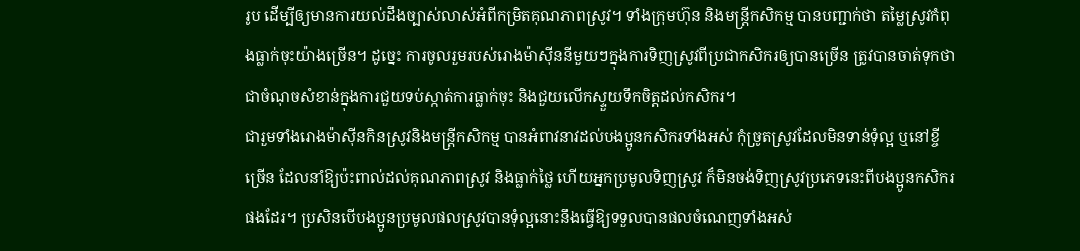រូប ដើម្បីឲ្យមានការយល់ដឹងច្បាស់លាស់អំពីកម្រិតគុណភាពស្រូវ។ ទាំងក្រុមហ៊ុន និងមន្ត្រីកសិកម្ម បានបញ្ជាក់ថា តម្លៃស្រូវកំពុងធ្លាក់ចុះយ៉ាងច្រើន។ ដូច្នេះ ការចូលរួមរបស់រោងម៉ាស៊ីននីមួយៗក្នុងការទិញស្រូវពីប្រជាកសិករឲ្យបានច្រើន ត្រូវបានចាត់ទុកថាជាចំណុចសំខាន់ក្នុងការជួយទប់ស្កាត់ការធ្លាក់ចុះ និងជួយលើកស្ទួយទឹកចិត្តដល់កសិករ។
ជារួមទាំងរោងម៉ាស៊ីនកិនស្រូវនិងមន្រ្តីកសិកម្ម បានអំពាវនាវដល់បងប្អូនកសិករទាំងអស់ កុំច្រូតស្រូវដែលមិនទាន់ទុំល្អ ឬនៅខ្ចីច្រើន ដែលនាំឱ្យប៉ះពាល់ដល់គុណភាពស្រូវ និងធ្លាក់ថ្លៃ ហើយអ្នកប្រមូលទិញស្រូវ ក៏មិនចង់ទិញស្រូវប្រភេទនេះពីបងប្អូនកសិករផងដែរ។ ប្រសិនបើបងប្អូនប្រមូលផលស្រូវបានទុំល្អនោះនឹងធ្វេីឱ្យទទួលបានផលចំណេញទាំងអស់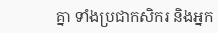គ្នា ទាំងប្រជាកសិករ និងអ្នក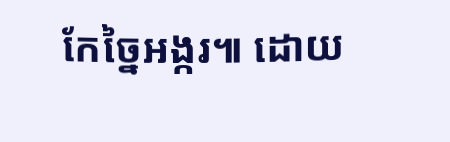កែច្នៃអង្ករ៕ ដោយ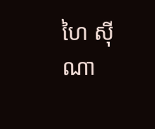ហៃ ស៊ីណា